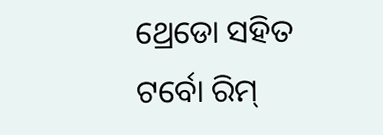ଥ୍ରେଡୋ ସହିତ ଟର୍ବୋ ରିମ୍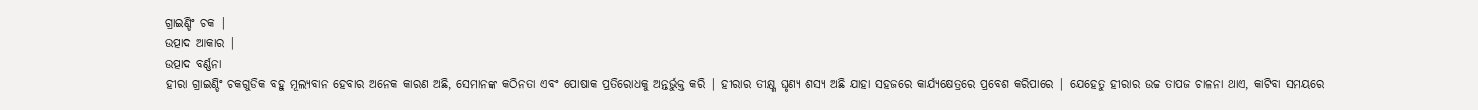ଗ୍ରାଇଣ୍ଡିଂ ଚକ |
ଉତ୍ପାଦ ଆକାର |
ଉତ୍ପାଦ ବର୍ଣ୍ଣନା
ହୀରା ଗ୍ରାଇଣ୍ଡିଂ ଚକଗୁଡିକ ବହୁ ମୂଲ୍ୟବାନ ହେବାର ଅନେକ କାରଣ ଅଛି, ସେମାନଙ୍କ କଠିନତା ଏବଂ ପୋଷାକ ପ୍ରତିରୋଧକୁ ଅନ୍ତର୍ଭୁକ୍ତ କରି | ହୀରାର ତୀକ୍ଷ୍ଣ ଘୃଣ୍ୟ ଶସ୍ୟ ଅଛି ଯାହା ସହଜରେ କାର୍ଯ୍ୟକ୍ଷେତ୍ରରେ ପ୍ରବେଶ କରିପାରେ | ଯେହେତୁ ହୀରାର ଉଚ୍ଚ ତାପଜ ଚାଳନା ଥାଏ, କାଟିବା ସମୟରେ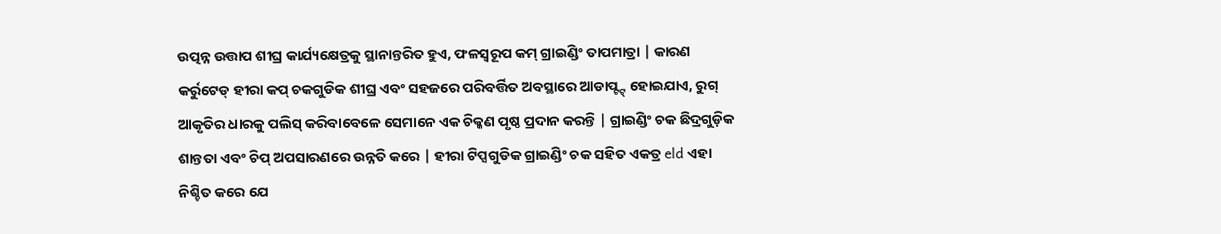ଉତ୍ପନ୍ନ ଉତ୍ତାପ ଶୀଘ୍ର କାର୍ଯ୍ୟକ୍ଷେତ୍ରକୁ ସ୍ଥାନାନ୍ତରିତ ହୁଏ, ଫଳସ୍ୱରୂପ କମ୍ ଗ୍ରାଇଣ୍ଡିଂ ତାପମାତ୍ରା | କାରଣ କର୍ରୁଟେଡ୍ ହୀରା କପ୍ ଚକଗୁଡିକ ଶୀଘ୍ର ଏବଂ ସହଜରେ ପରିବର୍ତ୍ତିତ ଅବସ୍ଥାରେ ଆଡାପ୍ଟ୍ଟ୍ ହୋଇଯାଏ, ରୁଗ୍ ଆକୃତିର ଧାରକୁ ପଲିସ୍ କରିବାବେଳେ ସେମାନେ ଏକ ଚିକ୍କଣ ପୃଷ୍ଠ ପ୍ରଦାନ କରନ୍ତି | ଗ୍ରାଇଣ୍ଡିଂ ଚକ ଛିଦ୍ରଗୁଡ଼ିକ ଶାନ୍ତତା ଏବଂ ଚିପ୍ ଅପସାରଣରେ ଉନ୍ନତି କରେ | ହୀରା ଟିପ୍ସଗୁଡିକ ଗ୍ରାଇଣ୍ଡିଂ ଚକ ସହିତ ଏକତ୍ର eld ଏହା ନିଶ୍ଚିତ କରେ ଯେ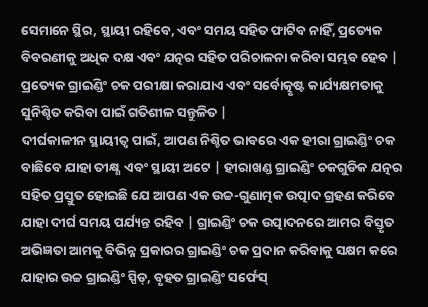ସେମାନେ ସ୍ଥିର, ସ୍ଥାୟୀ ରହିବେ, ଏବଂ ସମୟ ସହିତ ଫାଟିବ ନାହିଁ, ପ୍ରତ୍ୟେକ ବିବରଣୀକୁ ଅଧିକ ଦକ୍ଷ ଏବଂ ଯତ୍ନର ସହିତ ପରିଚାଳନା କରିବା ସମ୍ଭବ ହେବ | ପ୍ରତ୍ୟେକ ଗ୍ରାଇଣ୍ଡିଂ ଚକ ପରୀକ୍ଷା କରାଯାଏ ଏବଂ ସର୍ବୋତ୍କୃଷ୍ଟ କାର୍ଯ୍ୟକ୍ଷମତାକୁ ସୁନିଶ୍ଚିତ କରିବା ପାଇଁ ଗତିଶୀଳ ସନ୍ତୁଳିତ |
ଦୀର୍ଘକାଳୀନ ସ୍ଥାୟୀତ୍ୱ ପାଇଁ, ଆପଣ ନିଶ୍ଚିତ ଭାବରେ ଏକ ହୀରା ଗ୍ରାଇଣ୍ଡିଂ ଚକ ବାଛିବେ ଯାହା ତୀକ୍ଷ୍ଣ ଏବଂ ସ୍ଥାୟୀ ଅଟେ | ହୀରାଖଣ୍ଡ ଗ୍ରାଇଣ୍ଡିଂ ଚକଗୁଡିକ ଯତ୍ନର ସହିତ ପ୍ରସ୍ତୁତ ହୋଇଛି ଯେ ଆପଣ ଏକ ଉଚ୍ଚ-ଗୁଣାତ୍ମକ ଉତ୍ପାଦ ଗ୍ରହଣ କରିବେ ଯାହା ଦୀର୍ଘ ସମୟ ପର୍ଯ୍ୟନ୍ତ ରହିବ | ଗ୍ରାଇଣ୍ଡିଂ ଚକ ଉତ୍ପାଦନରେ ଆମର ବିସ୍ତୃତ ଅଭିଜ୍ଞତା ଆମକୁ ବିଭିନ୍ନ ପ୍ରକାରର ଗ୍ରାଇଣ୍ଡିଂ ଚକ ପ୍ରଦାନ କରିବାକୁ ସକ୍ଷମ କରେ ଯାହାର ଉଚ୍ଚ ଗ୍ରାଇଣ୍ଡିଂ ସ୍ପିଡ୍, ବୃହତ ଗ୍ରାଇଣ୍ଡିଂ ସର୍ଫେସ୍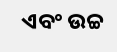ଏବଂ ଉଚ୍ଚ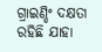ଗ୍ରାଇଣ୍ଡିଂ ଦକ୍ଷତା ରହିଛି ଯାହା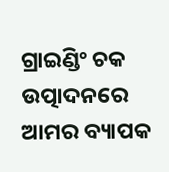ଗ୍ରାଇଣ୍ଡିଂ ଚକ ଉତ୍ପାଦନରେ ଆମର ବ୍ୟାପକ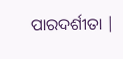ପାରଦର୍ଶୀତା |